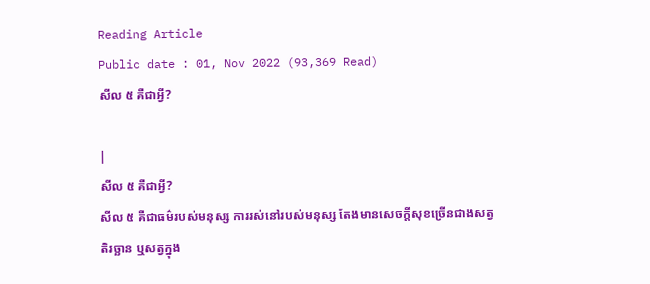Reading Article
Public date : 01, Nov 2022 (93,369 Read)
សីល ៥ គឺជាអ្វី?

|
សីល ៥ គឺជាអ្វី?
សីល ៥ គឺជាធម៌របស់មនុស្ស ការរស់នៅរបស់មនុស្ស តែងមានសេចក្ដីសុខច្រើនជាងសត្វតិរច្ឆាន ឬសត្វក្នុង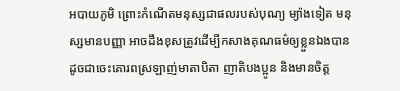អបាយភូមិ ព្រោះកំណើតមនុស្សជាផលរបស់បុណ្យ ម្យ៉ាងទៀត មនុស្សមានបញ្ញា អាចដឹងខុសត្រូវដើម្បីកសាងគុណធម៌ឲ្យខ្លួនឯងបាន ដូចជាចេះគោរពស្រឡាញ់មាតាបិតា ញាតិបងប្អូន និងមានចិត្ត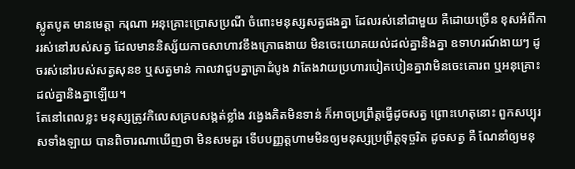ស្លូតបូត មានមេត្តា ករុណា អនុគ្រោះប្រោសប្រណី ចំពោះមនុស្សសត្វផងគ្នា ដែលរស់នៅជាមួយ គឺដោយច្រើន ខុសអំពីការរស់នៅរបស់សត្វ ដែលមាននិស្ស័យកាចសាហាវខឹងក្រោធងាយ មិនចេះយោគយល់ដល់គ្នានិងគ្នា ឧទាហរណ៍ងាយៗ ដូចរស់នៅរបស់សត្វសុនខ ឬសត្វមាន់ កាលវាជួបគ្នាគ្រាដំបូង វាតែងវាយប្រហារបៀតបៀនគ្នាវាមិនចេះគោរព ឬអនុគ្រោះដល់គ្នានិងគ្នាឡើយ។
តែនៅពេលខ្លះ មនុស្សត្រូវកិលេសគ្របសង្កត់ខ្លាំង វង្វេងគិតមិនទាន់ ក៏អាចប្រព្រឹត្តធ្វើដូចសត្វ ព្រោះហេតុនោះ ពួកសប្បុរសទាំងឡាយ បានពិចារណាឃើញថា មិនសមគួរ ទើបបញ្ញត្តហាមមិនឲ្យមនុស្សប្រព្រឹត្តទុច្ចរិត ដូចសត្វ គឺ ណែនាំឲ្យមនុ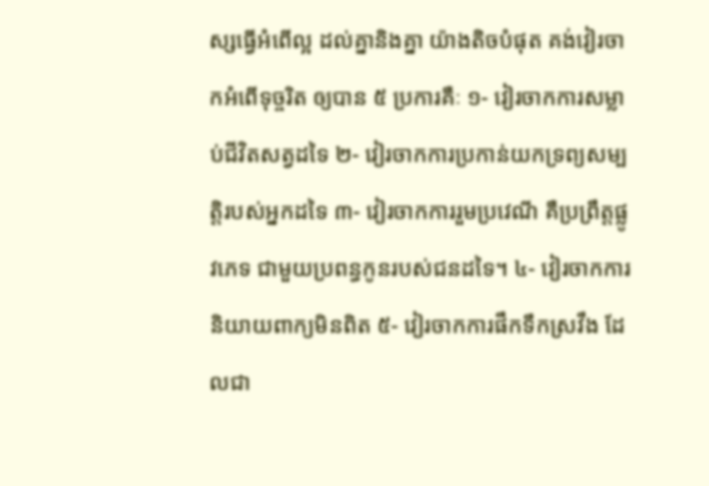ស្សធ្វើអំពើល្អ ដល់គ្នានិងគ្នា យ៉ាងតិចបំផុត គង់វៀរចាកអំពើទុច្ចរិត ឲ្យបាន ៥ ប្រការគឺៈ ១- វៀរចាកការសម្លាប់ជីវិតសត្វដទៃ ២- វៀរចាកការប្រកាន់យកទ្រព្យសម្បត្តិរបស់អ្នកដទៃ ៣- វៀរចាកការរួមប្រវេណី គឺប្រព្រឹត្តផ្លូវភេទ ជាមួយប្រពន្ធកូនរបស់ជនដទៃ។ ៤- វៀរចាកការនិយាយពាក្យមិនពិត ៥- វៀរចាកការផឹកទឹកស្រវឹង ដែលជា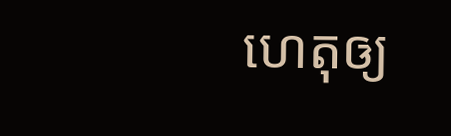ហេតុឲ្យ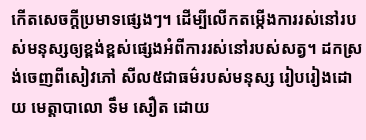កើតសេចក្ដីប្រមាទផ្សេងៗ។ ដើម្បីលើកតម្កើងការរស់នៅរបស់មនុស្សឲ្យខ្ពង់ខ្ពស់ផ្សេងអំពីការរស់នៅរបស់សត្វ។ ដកស្រង់ចេញពីសៀវភៅ សីល៥ជាធម៌របស់មនុស្ស រៀបរៀងដោយ មេត្តាបាលោ ទឹម សឿត ដោយ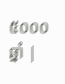៥០០០ឆ្នាំ |